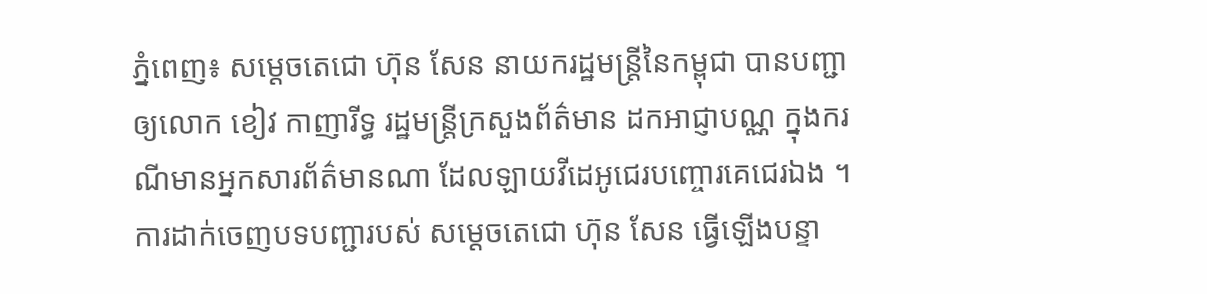ភ្នំពេញ៖ សម្ដេចតេជោ ហ៊ុន សែន នាយករដ្ឋមន្ត្រីនៃកម្ពុជា បានបញ្ជាឲ្យលោក ខៀវ កាញារីទ្ធ រដ្ឋមន្ត្រីក្រសួងព័ត៌មាន ដកអាជ្ញាបណ្ណ ក្នុងករណីមានអ្នកសារព័ត៌មានណា ដែលឡាយវីដេអូជេរបញ្ចោរគេជេរឯង ។ ការដាក់ចេញបទបញ្ជារបស់ សម្ដេចតេជោ ហ៊ុន សែន ធ្វើឡើងបន្ទា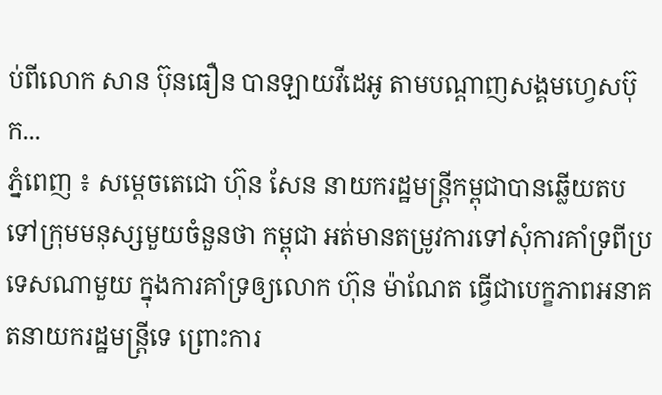ប់ពីលោក សាន ប៊ុនធឿន បានឡាយវីដេអូ តាមបណ្ដាញសង្គមហ្វេសប៊ុក...
ភ្នំពេញ ៖ សម្តេចតេជោ ហ៊ុន សែន នាយករដ្ឋមន្រ្តីកម្ពុជាបានឆ្លើយតប ទៅក្រុមមនុស្សមួយចំនួនថា កម្ពុជា អត់មានតម្រូវការទៅសុំការគាំទ្រពីប្រទេសណាមួយ ក្នុងការគាំទ្រឲ្យលោក ហ៊ុន ម៉ាណែត ធ្វើជាបេក្ខភាពអនាគតនាយករដ្ឋមន្រ្តីទេ ព្រោះការ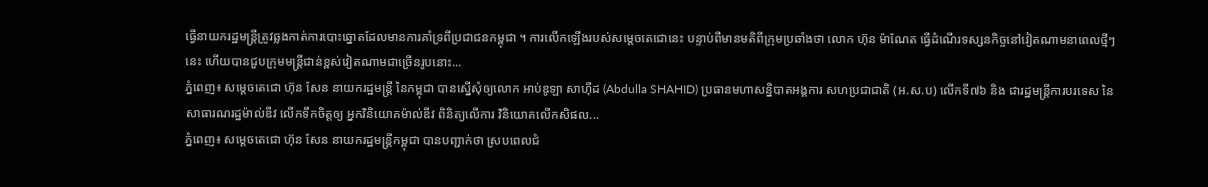ធ្វើនាយករដ្ឋមន្រ្តីត្រូវឆ្លងកាត់ការបោះឆ្នោតដែលមានការគាំទ្រពីប្រជាជនកម្ពុជា ។ ការលើកឡើងរបស់សម្តេចតេជោនេះ បន្ទាប់ពីមានមតិពីក្រុមប្រឆាំងថា លោក ហ៊ុន ម៉ាណែត ធ្វើដំណើរទស្សនកិច្ចនៅវៀតណាមនាពេលថ្មីៗនេះ ហើយបានជួបក្រុមមន្រ្តីជាន់ខ្ពស់វៀតណាមជាច្រើនរូបនោះ...
ភ្នំពេញ៖ សម្តេចតេជោ ហ៊ុន សែន នាយករដ្ឋមន្ត្រី នៃកម្ពុជា បានស្នើសុំឲ្យលោក អាប់ឌូឡា សាហ៊ីដ (Abdulla SHAHID) ប្រធានមហាសន្និបាតអង្គការ សហប្រជាជាតិ (អ.ស.ប) លើកទី៧៦ និង ជារដ្ឋមន្ត្រីការបរទេស នៃសាធារណរដ្ឋម៉ាល់ឌីវ លើកទឹកចិត្តឲ្យ អ្នកវិនិយោគម៉ាល់ឌីវ ពិនិត្យលើការ វិនិយោគលើកសិផល...
ភ្នំពេញ៖ សម្តេចតេជោ ហ៊ុន សែន នាយករដ្ឋមន្ត្រីកម្ពុជា បានបញ្ជាក់ថា ស្របពេលជំ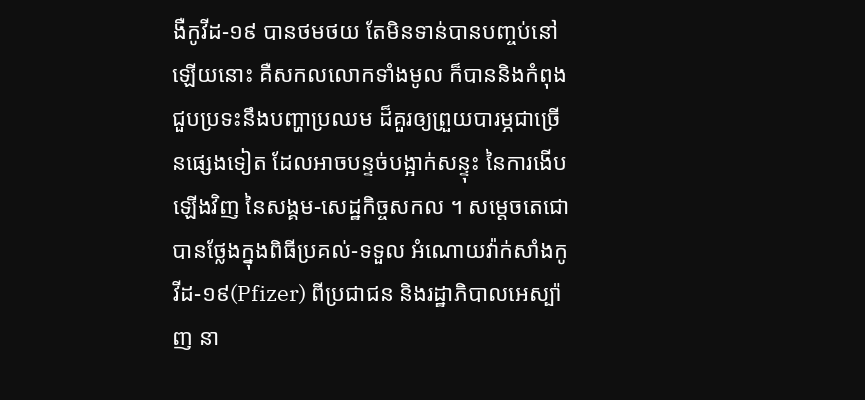ងឺកូវីដ-១៩ បានថមថយ តែមិនទាន់បានបញ្ចប់នៅឡើយនោះ គឺសកលលោកទាំងមូល ក៏បាននិងកំពុងជួបប្រទះនឹងបញ្ហាប្រឈម ដ៏គួរឲ្យព្រួយបារម្ភជាច្រើនផ្សេងទៀត ដែលអាចបន្ទច់បង្អាក់សន្ទុះ នៃការងើបឡើងវិញ នៃសង្គម-សេដ្ឋកិច្ចសកល ។ សម្តេចតេជោ បានថ្លែងក្នុងពិធីប្រគល់-ទទួល អំណោយវ៉ាក់សាំងកូវីដ-១៩(Pfizer) ពីប្រជាជន និងរដ្ឋាភិបាលអេស្ប៉ាញ នា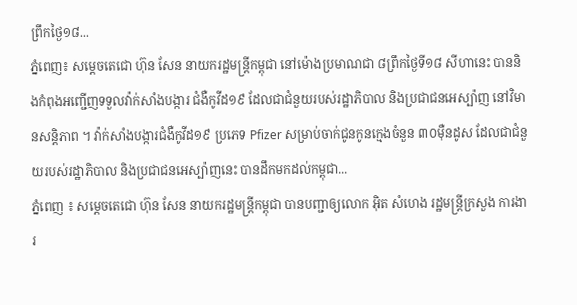ព្រឹកថ្ងៃ១៨...
ភ្នំពេញ៖ សម្តេចតេជោ ហ៊ុន សែន នាយករដ្ឋមន្ត្រីកម្ពុជា នៅម៉ោងប្រមាណជា ៨ព្រឹកថ្ងៃទី១៨ សីហានេះ បាននិងកំពុងអញ្ជើញទទួលវ៉ាក់សាំងបង្ការ ជំងឺកូវីដ១៩ ដែលជាជំនួយរបស់រដ្ឋាភិបាល និងប្រជាជនអេស្ប៉ាញ នៅវិមានសន្តិភាព ។ វ៉ាក់សាំងបង្ការជំងឺកូវីដ១៩ ប្រភេទ Pfizer សម្រាប់ចាក់ជូនកូនក្មេងចំនួន ៣០ម៉ឺនដូស ដែលជាជំនួយរបស់រដ្ឋាភិបាល និងប្រជាជនអេស្ប៉ាញនេះ បានដឹកមកដល់កម្ពុជា...
ភ្នំពេញ ៖ សម្តេចតេជោ ហ៊ុន សែន នាយករដ្ឋមន្ត្រីកម្ពុជា បានបញ្ជាឲ្យលោក អ៊ិត សំហេង រដ្ឋមន្ត្រីក្រសួង ការងារ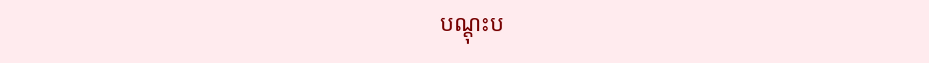បណ្តុះប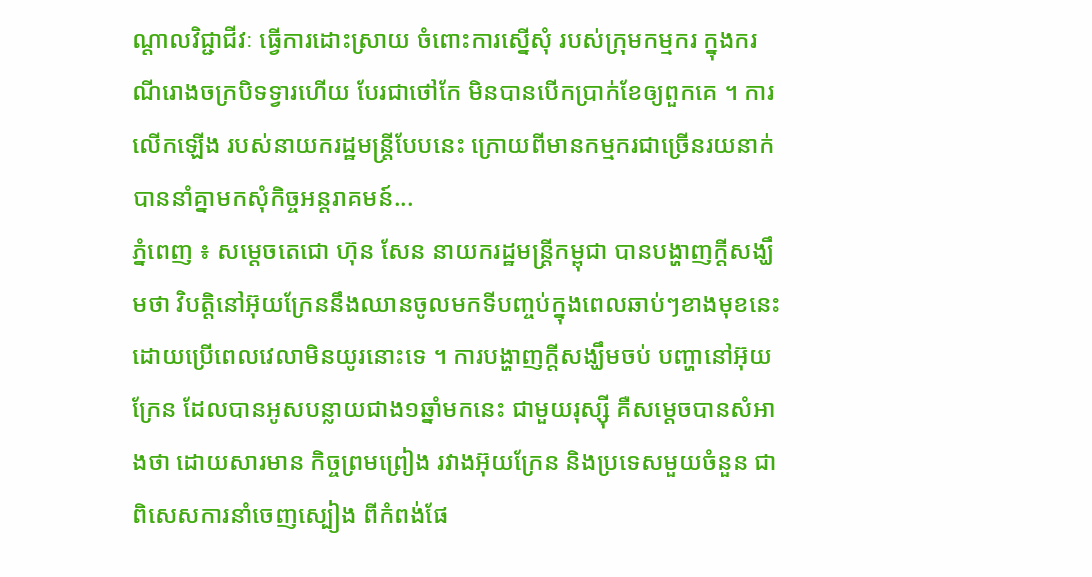ណ្តាលវិជ្ជាជីវៈ ធ្វើការដោះស្រាយ ចំពោះការស្នើសុំ របស់ក្រុមកម្មករ ក្នុងករណីរោងចក្របិទទ្វារហើយ បែរជាថៅកែ មិនបានបើកប្រាក់ខែឲ្យពួកគេ ។ ការលើកឡើង របស់នាយករដ្ឋមន្រ្តីបែបនេះ ក្រោយពីមានកម្មករជាច្រើនរយនាក់ បាននាំគ្នាមកសុំកិច្ចអន្តរាគមន៍...
ភ្នំពេញ ៖ សម្តេចតេជោ ហ៊ុន សែន នាយករដ្ឋមន្រ្តីកម្ពុជា បានបង្ហាញក្តីសង្ឃឹមថា វិបត្តិនៅអ៊ុយក្រែននឹងឈានចូលមកទីបញ្ចប់ក្នុងពេលឆាប់ៗខាងមុខនេះ ដោយប្រើពេលវេលាមិនយូរនោះទេ ។ ការបង្ហាញក្តីសង្ឃឹមចប់ បញ្ហានៅអ៊ុយក្រែន ដែលបានអូសបន្លាយជាង១ឆ្នាំមកនេះ ជាមួយរុស្ស៊ី គឺសម្តេចបានសំអាងថា ដោយសារមាន កិច្ចព្រមព្រៀង រវាងអ៊ុយក្រែន និងប្រទេសមួយចំនួន ជាពិសេសការនាំចេញស្បៀង ពីកំពង់ផែ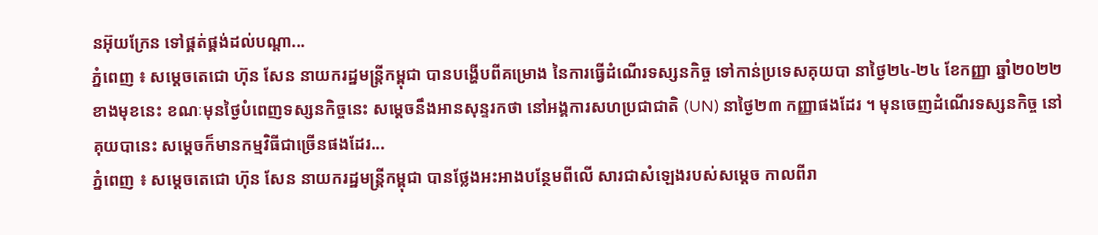នអ៊ុយក្រែន ទៅផ្គត់ផ្គង់ដល់បណ្តា...
ភ្នំពេញ ៖ សម្តេចតេជោ ហ៊ុន សែន នាយករដ្ឋមន្រ្តីកម្ពុជា បានបង្ហើបពីគម្រោង នៃការធ្វើដំណើរទស្សនកិច្ច ទៅកាន់ប្រទេសគុយបា នាថ្ងៃ២៤-២៤ ខែកញ្ញា ឆ្នាំ២០២២ខាងមុខនេះ ខណៈមុនថ្ងៃបំពេញទស្សនកិច្ចនេះ សម្តេចនឹងអានសុន្ទរកថា នៅអង្គការសហប្រជាជាតិ (UN) នាថ្ងៃ២៣ កញ្ញាផងដែរ ។ មុនចេញដំណើរទស្សនកិច្ច នៅគុយបានេះ សម្តេចក៏មានកម្មវិធីជាច្រើនផងដែរ...
ភ្នំពេញ ៖ សម្ដេចតេជោ ហ៊ុន សែន នាយករដ្ឋមន្ដ្រីកម្ពុជា បានថ្លែងអះអាងបន្ថែមពីលើ សារជាសំឡេងរបស់សម្តេច កាលពីរា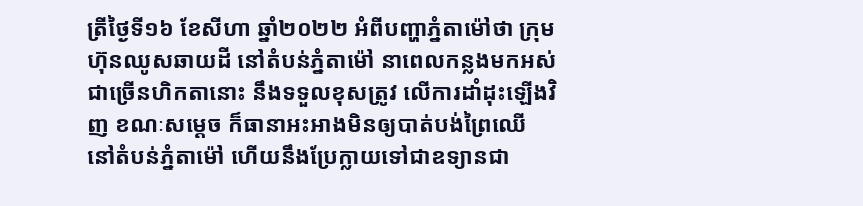ត្រីថ្ងៃទី១៦ ខែសីហា ឆ្នាំ២០២២ អំពីបញ្ហាភ្នំតាម៉ៅថា ក្រុមហ៊ុនឈូសឆាយដី នៅតំបន់ភ្នំតាម៉ៅ នាពេលកន្លងមកអស់ជាច្រើនហិកតានោះ នឹងទទួលខុសត្រូវ លើការដាំដុះឡើងវិញ ខណៈសម្ដេច ក៏ធានាអះអាងមិនឲ្យបាត់បង់ព្រៃឈើ នៅតំបន់ភ្នំតាម៉ៅ ហើយនឹងប្រែក្លាយទៅជាឧទ្យានជា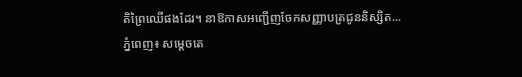តិព្រៃឈើផងដែរ។ នាឱកាសអញ្ជើញចែកសញ្ញាបត្រជូននិស្សិត...
ភ្នំពេញ៖ សម្តេចតេ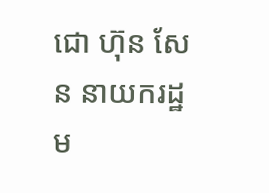ជោ ហ៊ុន សែន នាយករដ្ឋម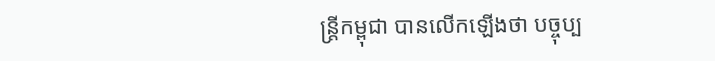ន្រ្តីកម្ពុជា បានលើកឡើងថា បច្ចុប្ប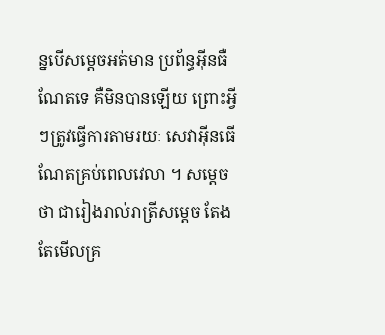ន្នបើសម្តេចអត់មាន ប្រព័ន្ធអ៊ីនធឺណែតទេ គឺមិនបានឡើយ ព្រោះអ្វីៗត្រូវធ្វើការតាមរយៈ សេវាអ៊ីនធើណែតគ្រប់ពេលវេលា ។ សម្តេចថា ជារៀងរាល់រាត្រីសម្តេច តែងតែមើលគ្រ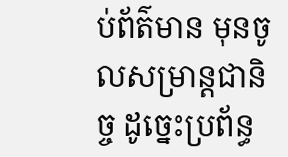ប់ព័ត៌មាន មុនចូលសម្រាន្តជានិច្ច ដូច្នេះប្រព័ន្ធ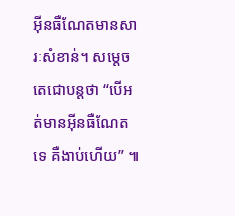អ៊ីនធឺណែតមានសារៈសំខាន់។ សម្តេចតេជោបន្តថា “បើអត់មានអ៊ីនធឺណែតទេ គឺងាប់ហើយ” ៕